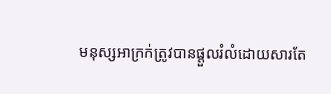មនុស្សអាក្រក់ត្រូវបានផ្ដួលរំលំដោយសារតែ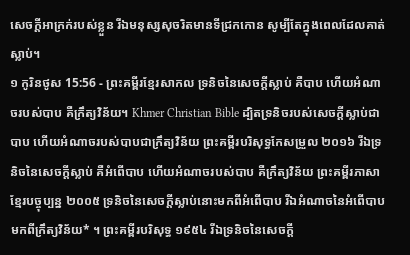សេចក្ដីអាក្រក់របស់ខ្លួន រីឯមនុស្សសុចរិតមានទីជ្រកកោន សូម្បីតែក្នុងពេលដែលគាត់ស្លាប់។
១ កូរិនថូស 15:56 - ព្រះគម្ពីរខ្មែរសាកល ទ្រនិចនៃសេចក្ដីស្លាប់ គឺបាប ហើយអំណាចរបស់បាប គឺក្រឹត្យវិន័យ។ Khmer Christian Bible ដ្បិតទ្រនិចរបស់សេចក្ដីស្លាប់ជាបាប ហើយអំណាចរបស់បាបជាក្រឹត្យវិន័យ ព្រះគម្ពីរបរិសុទ្ធកែសម្រួល ២០១៦ រីឯទ្រនិចនៃសេចក្តីស្លាប់ គឺអំពើបាប ហើយអំណាចរបស់បាប គឺក្រឹត្យវិន័យ ព្រះគម្ពីរភាសាខ្មែរបច្ចុប្បន្ន ២០០៥ ទ្រនិចនៃសេចក្ដីស្លាប់នោះមកពីអំពើបាប រីឯអំណាចនៃអំពើបាបមកពីក្រឹត្យវិន័យ* ។ ព្រះគម្ពីរបរិសុទ្ធ ១៩៥៤ រីឯទ្រនិចនៃសេចក្ដី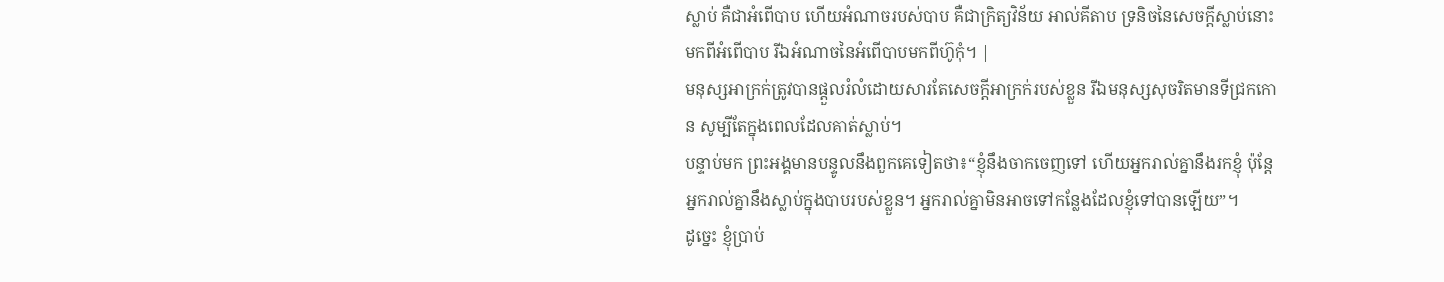ស្លាប់ គឺជាអំពើបាប ហើយអំណាចរបស់បាប គឺជាក្រិត្យវិន័យ អាល់គីតាប ទ្រនិចនៃសេចក្ដីស្លាប់នោះ មកពីអំពើបាប រីឯអំណាចនៃអំពើបាបមកពីហ៊ូកុំ។ |
មនុស្សអាក្រក់ត្រូវបានផ្ដួលរំលំដោយសារតែសេចក្ដីអាក្រក់របស់ខ្លួន រីឯមនុស្សសុចរិតមានទីជ្រកកោន សូម្បីតែក្នុងពេលដែលគាត់ស្លាប់។
បន្ទាប់មក ព្រះអង្គមានបន្ទូលនឹងពួកគេទៀតថា៖“ខ្ញុំនឹងចាកចេញទៅ ហើយអ្នករាល់គ្នានឹងរកខ្ញុំ ប៉ុន្តែអ្នករាល់គ្នានឹងស្លាប់ក្នុងបាបរបស់ខ្លួន។ អ្នករាល់គ្នាមិនអាចទៅកន្លែងដែលខ្ញុំទៅបានឡើយ”។
ដូច្នេះ ខ្ញុំប្រាប់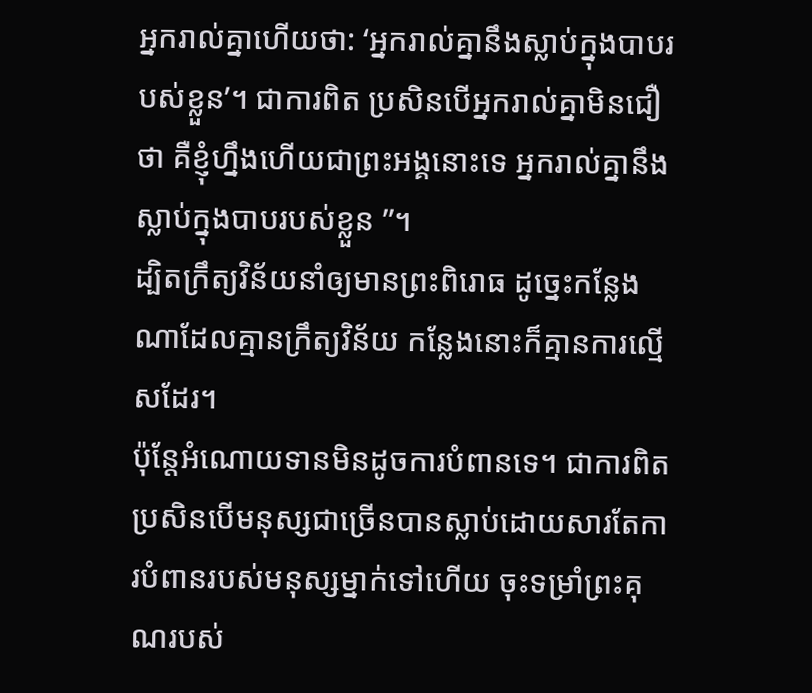អ្នករាល់គ្នាហើយថា: ‘អ្នករាល់គ្នានឹងស្លាប់ក្នុងបាបរបស់ខ្លួន’។ ជាការពិត ប្រសិនបើអ្នករាល់គ្នាមិនជឿថា គឺខ្ញុំហ្នឹងហើយជាព្រះអង្គនោះទេ អ្នករាល់គ្នានឹងស្លាប់ក្នុងបាបរបស់ខ្លួន ”។
ដ្បិតក្រឹត្យវិន័យនាំឲ្យមានព្រះពិរោធ ដូច្នេះកន្លែងណាដែលគ្មានក្រឹត្យវិន័យ កន្លែងនោះក៏គ្មានការល្មើសដែរ។
ប៉ុន្តែអំណោយទានមិនដូចការបំពានទេ។ ជាការពិត ប្រសិនបើមនុស្សជាច្រើនបានស្លាប់ដោយសារតែការបំពានរបស់មនុស្សម្នាក់ទៅហើយ ចុះទម្រាំព្រះគុណរបស់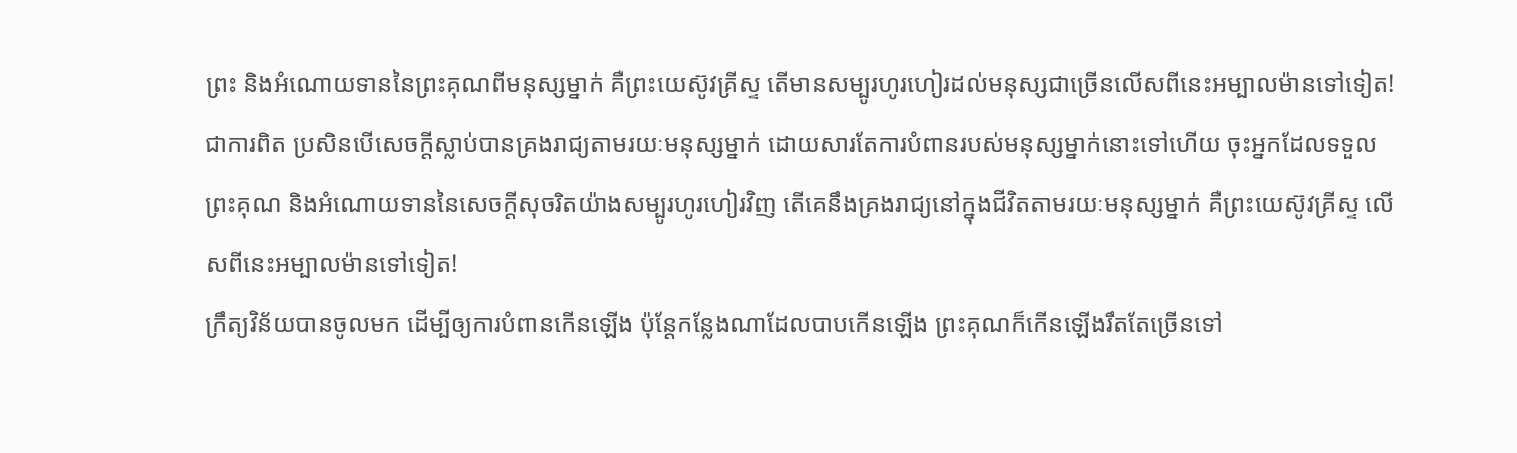ព្រះ និងអំណោយទាននៃព្រះគុណពីមនុស្សម្នាក់ គឺព្រះយេស៊ូវគ្រីស្ទ តើមានសម្បូរហូរហៀរដល់មនុស្សជាច្រើនលើសពីនេះអម្បាលម៉ានទៅទៀត!
ជាការពិត ប្រសិនបើសេចក្ដីស្លាប់បានគ្រងរាជ្យតាមរយៈមនុស្សម្នាក់ ដោយសារតែការបំពានរបស់មនុស្សម្នាក់នោះទៅហើយ ចុះអ្នកដែលទទួលព្រះគុណ និងអំណោយទាននៃសេចក្ដីសុចរិតយ៉ាងសម្បូរហូរហៀរវិញ តើគេនឹងគ្រងរាជ្យនៅក្នុងជីវិតតាមរយៈមនុស្សម្នាក់ គឺព្រះយេស៊ូវគ្រីស្ទ លើសពីនេះអម្បាលម៉ានទៅទៀត!
ក្រឹត្យវិន័យបានចូលមក ដើម្បីឲ្យការបំពានកើនឡើង ប៉ុន្តែកន្លែងណាដែលបាបកើនឡើង ព្រះគុណក៏កើនឡើងរឹតតែច្រើនទៅ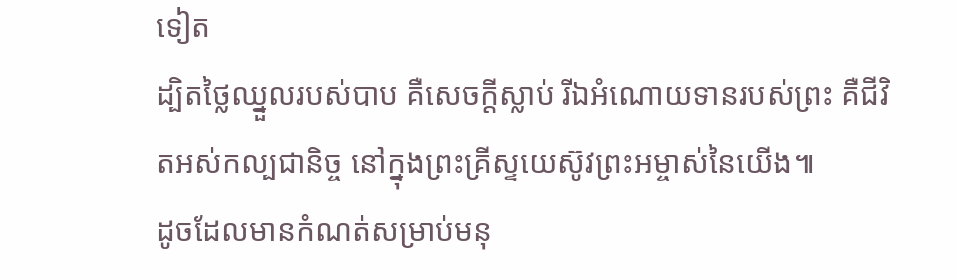ទៀត
ដ្បិតថ្លៃឈ្នួលរបស់បាប គឺសេចក្ដីស្លាប់ រីឯអំណោយទានរបស់ព្រះ គឺជីវិតអស់កល្បជានិច្ច នៅក្នុងព្រះគ្រីស្ទយេស៊ូវព្រះអម្ចាស់នៃយើង៕
ដូចដែលមានកំណត់សម្រាប់មនុ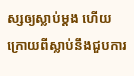ស្សឲ្យស្លាប់ម្ដង ហើយក្រោយពីស្លាប់នឹងជួបការ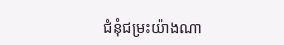ជំនុំជម្រះយ៉ាងណា